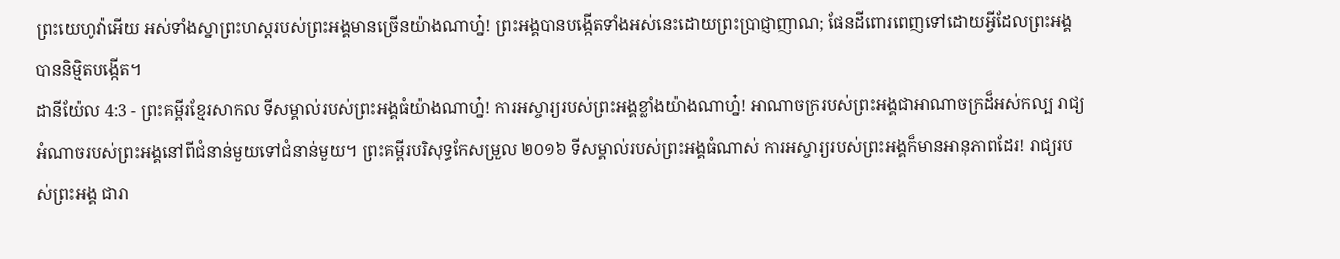ព្រះយេហូវ៉ាអើយ អស់ទាំងស្នាព្រះហស្តរបស់ព្រះអង្គមានច្រើនយ៉ាងណាហ្ន៎! ព្រះអង្គបានបង្កើតទាំងអស់នេះដោយព្រះប្រាជ្ញាញាណ; ផែនដីពោរពេញទៅដោយអ្វីដែលព្រះអង្គបាននិម្មិតបង្កើត។
ដានីយ៉ែល 4:3 - ព្រះគម្ពីរខ្មែរសាកល ទីសម្គាល់របស់ព្រះអង្គធំយ៉ាងណាហ្ន៎! ការអស្ចារ្យរបស់ព្រះអង្គខ្លាំងយ៉ាងណាហ្ន៎! អាណាចក្ររបស់ព្រះអង្គជាអាណាចក្រដ៏អស់កល្ប រាជ្យអំណាចរបស់ព្រះអង្គនៅពីជំនាន់មួយទៅជំនាន់មួយ។ ព្រះគម្ពីរបរិសុទ្ធកែសម្រួល ២០១៦ ទីសម្គាល់របស់ព្រះអង្គធំណាស់ ការអស្ចារ្យរបស់ព្រះអង្គក៏មានអានុភាពដែរ! រាជ្យរបស់ព្រះអង្គ ជារា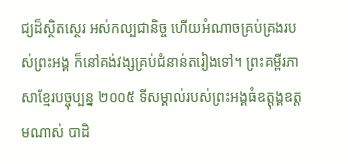ជ្យដ៏ស្ថិតស្ថេរ អស់កល្បជានិច្ច ហើយអំណាចគ្រប់គ្រងរបស់ព្រះអង្គ ក៏នៅគង់វង្សគ្រប់ជំនាន់តរៀងទៅ។ ព្រះគម្ពីរភាសាខ្មែរបច្ចុប្បន្ន ២០០៥ ទីសម្គាល់របស់ព្រះអង្គធំឧត្ដុង្គឧត្ដមណាស់ បាដិ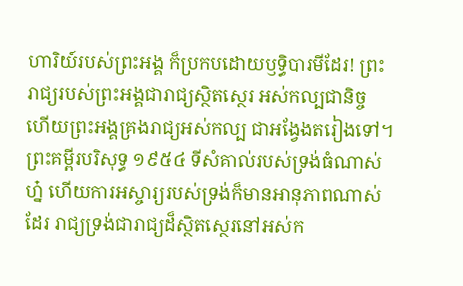ហារិយ៍របស់ព្រះអង្គ ក៏ប្រកបដោយឫទ្ធិបារមីដែរ! ព្រះរាជ្យរបស់ព្រះអង្គជារាជ្យស្ថិតស្ថេរ អស់កល្បជានិច្ច ហើយព្រះអង្គគ្រងរាជ្យអស់កល្ប ជាអង្វែងតរៀងទៅ។ ព្រះគម្ពីរបរិសុទ្ធ ១៩៥៤ ទីសំគាល់របស់ទ្រង់ធំណាស់ហ្ន៎ ហើយការអស្ចារ្យរបស់ទ្រង់ក៏មានអានុភាពណាស់ដែរ រាជ្យទ្រង់ជារាជ្យដ៏ស្ថិតស្ថេរនៅអស់ក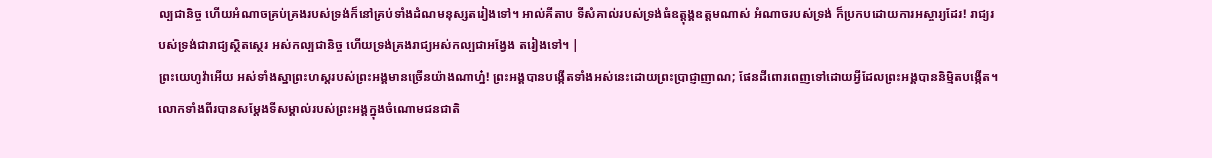ល្បជានិច្ច ហើយអំណាចគ្រប់គ្រងរបស់ទ្រង់ក៏នៅគ្រប់ទាំងដំណមនុស្សតរៀងទៅ។ អាល់គីតាប ទីសំគាល់របស់ទ្រង់ធំឧត្ដុង្គឧត្ដមណាស់ អំណាចរបស់ទ្រង់ ក៏ប្រកបដោយការអស្ចារ្យដែរ! រាជ្យរបស់ទ្រង់ជារាជ្យស្ថិតស្ថេរ អស់កល្បជានិច្ច ហើយទ្រង់គ្រងរាជ្យអស់កល្បជាអង្វែង តរៀងទៅ។ |
ព្រះយេហូវ៉ាអើយ អស់ទាំងស្នាព្រះហស្តរបស់ព្រះអង្គមានច្រើនយ៉ាងណាហ្ន៎! ព្រះអង្គបានបង្កើតទាំងអស់នេះដោយព្រះប្រាជ្ញាញាណ; ផែនដីពោរពេញទៅដោយអ្វីដែលព្រះអង្គបាននិម្មិតបង្កើត។
លោកទាំងពីរបានសម្ដែងទីសម្គាល់របស់ព្រះអង្គក្នុងចំណោមជនជាតិ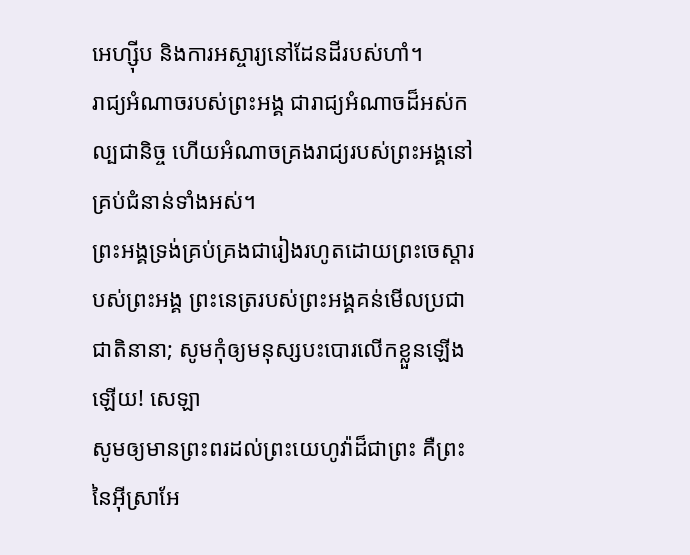អេហ្ស៊ីប និងការអស្ចារ្យនៅដែនដីរបស់ហាំ។
រាជ្យអំណាចរបស់ព្រះអង្គ ជារាជ្យអំណាចដ៏អស់កល្បជានិច្ច ហើយអំណាចគ្រងរាជ្យរបស់ព្រះអង្គនៅគ្រប់ជំនាន់ទាំងអស់។
ព្រះអង្គទ្រង់គ្រប់គ្រងជារៀងរហូតដោយព្រះចេស្ដារបស់ព្រះអង្គ ព្រះនេត្ររបស់ព្រះអង្គគន់មើលប្រជាជាតិនានា; សូមកុំឲ្យមនុស្សបះបោរលើកខ្លួនឡើងឡើយ! សេឡា
សូមឲ្យមានព្រះពរដល់ព្រះយេហូវ៉ាដ៏ជាព្រះ គឺព្រះនៃអ៊ីស្រាអែ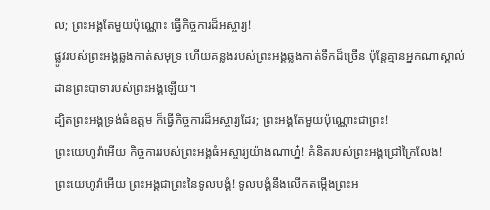ល; ព្រះអង្គតែមួយប៉ុណ្ណោះ ធ្វើកិច្ចការដ៏អស្ចារ្យ!
ផ្លូវរបស់ព្រះអង្គឆ្លងកាត់សមុទ្រ ហើយគន្លងរបស់ព្រះអង្គឆ្លងកាត់ទឹកដ៏ច្រើន ប៉ុន្តែគ្មានអ្នកណាស្គាល់ដានព្រះបាទារបស់ព្រះអង្គឡើយ។
ដ្បិតព្រះអង្គទ្រង់ធំឧត្ដម ក៏ធ្វើកិច្ចការដ៏អស្ចារ្យដែរ; ព្រះអង្គតែមួយប៉ុណ្ណោះជាព្រះ!
ព្រះយេហូវ៉ាអើយ កិច្ចការរបស់ព្រះអង្គធំអស្ចារ្យយ៉ាងណាហ្ន៎! គំនិតរបស់ព្រះអង្គជ្រៅក្រៃលែង!
ព្រះយេហូវ៉ាអើយ ព្រះអង្គជាព្រះនៃទូលបង្គំ! ទូលបង្គំនឹងលើកតម្កើងព្រះអ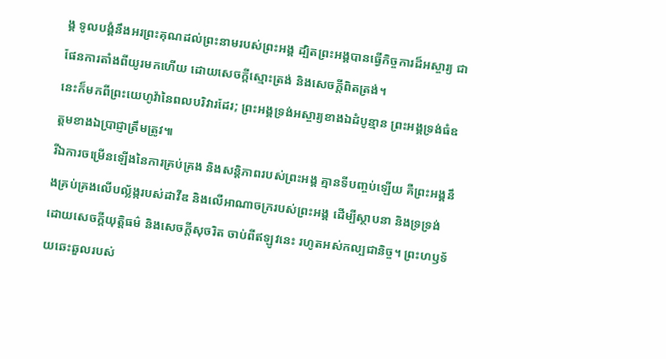ង្គ ទូលបង្គំនឹងអរព្រះគុណដល់ព្រះនាមរបស់ព្រះអង្គ ដ្បិតព្រះអង្គបានធ្វើកិច្ចការដ៏អស្ចារ្យ ជាផែនការតាំងពីយូរមកហើយ ដោយសេចក្ដីស្មោះត្រង់ និងសេចក្ដីពិតត្រង់។
នេះក៏មកពីព្រះយេហូវ៉ានៃពលបរិវារដែរ; ព្រះអង្គទ្រង់អស្ចារ្យខាងឯដំបូន្មាន ព្រះអង្គទ្រង់ធំឧត្ដមខាងឯប្រាជ្ញាត្រឹមត្រូវ៕
រីឯការចម្រើនឡើងនៃការគ្រប់គ្រង និងសន្តិភាពរបស់ព្រះអង្គ គ្មានទីបញ្ចប់ឡើយ គឺព្រះអង្គនឹងគ្រប់គ្រងលើបល្ល័ង្ករបស់ដាវីឌ និងលើអាណាចក្ររបស់ព្រះអង្គ ដើម្បីស្ថាបនា និងទ្រទ្រង់ដោយសេចក្ដីយុត្តិធម៌ និងសេចក្ដីសុចរិត ចាប់ពីឥឡូវនេះ រហូតអស់កល្បជានិច្ច។ ព្រះហឫទ័យឆេះឆួលរបស់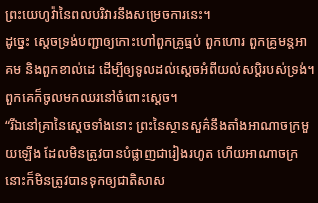ព្រះយេហូវ៉ានៃពលបរិវារនឹងសម្រេចការនេះ។
ដូច្នេះ ស្ដេចទ្រង់បញ្ជាឲ្យកោះហៅពួកគ្រូធ្មប់ ពួកហោរ ពួកគ្រូមន្តអាគម និងពួកខាល់ដេ ដើម្បីឲ្យទូលដល់ស្ដេចអំពីយល់សប្តិរបស់ទ្រង់។ ពួកគេក៏ចូលមកឈរនៅចំពោះស្ដេច។
“រីឯនៅគ្រានៃស្ដេចទាំងនោះ ព្រះនៃស្ថានសួគ៌នឹងតាំងអាណាចក្រមួយឡើង ដែលមិនត្រូវបានបំផ្លាញជារៀងរហូត ហើយអាណាចក្រនោះក៏មិនត្រូវបានទុកឲ្យជាតិសាស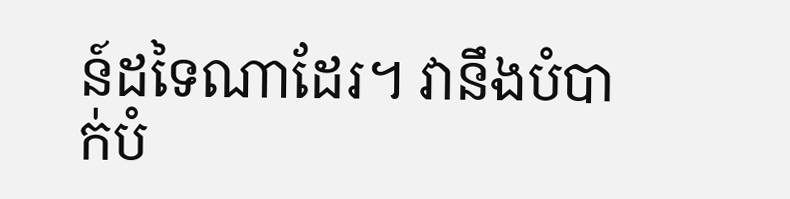ន៍ដទៃណាដែរ។ វានឹងបំបាក់បំ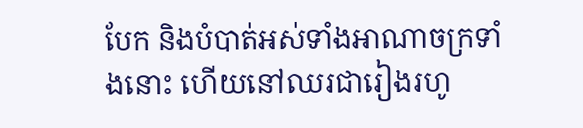បែក និងបំបាត់អស់ទាំងអាណាចក្រទាំងនោះ ហើយនៅឈរជារៀងរហូ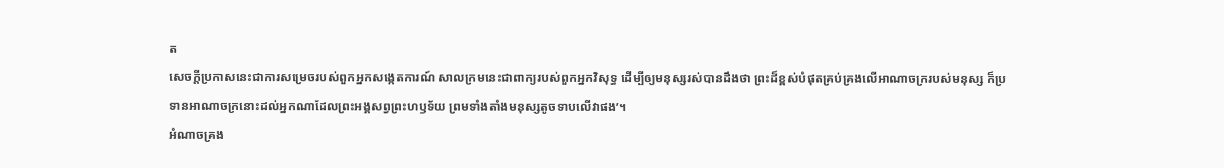ត
សេចក្ដីប្រកាសនេះជាការសម្រេចរបស់ពួកអ្នកសង្កេតការណ៍ សាលក្រមនេះជាពាក្យរបស់ពួកអ្នកវិសុទ្ធ ដើម្បីឲ្យមនុស្សរស់បានដឹងថា ព្រះដ៏ខ្ពស់បំផុតគ្រប់គ្រងលើអាណាចក្ររបស់មនុស្ស ក៏ប្រទានអាណាចក្រនោះដល់អ្នកណាដែលព្រះអង្គសព្វព្រះហឫទ័យ ព្រមទាំងតាំងមនុស្សតូចទាបលើវាផង’។
អំណាចគ្រង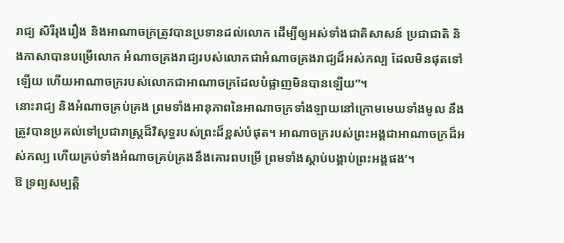រាជ្យ សិរីរុងរឿង និងអាណាចក្រត្រូវបានប្រទានដល់លោក ដើម្បីឲ្យអស់ទាំងជាតិសាសន៍ ប្រជាជាតិ និងភាសាបានបម្រើលោក អំណាចគ្រងរាជ្យរបស់លោកជាអំណាចគ្រងរាជ្យដ៏អស់កល្ប ដែលមិនផុតទៅឡើយ ហើយអាណាចក្ររបស់លោកជាអាណាចក្រដែលបំផ្លាញមិនបានឡើយ”។
នោះរាជ្យ និងអំណាចគ្រប់គ្រង ព្រមទាំងអានុភាពនៃអាណាចក្រទាំងឡាយនៅក្រោមមេឃទាំងមូល នឹងត្រូវបានប្រគល់ទៅប្រជារាស្ត្រដ៏វិសុទ្ធរបស់ព្រះដ៏ខ្ពស់បំផុត។ អាណាចក្ររបស់ព្រះអង្គជាអាណាចក្រដ៏អស់កល្ប ហើយគ្រប់ទាំងអំណាចគ្រប់គ្រងនឹងគោរពបម្រើ ព្រមទាំងស្ដាប់បង្គាប់ព្រះអង្គផង’។
ឱ ទ្រព្យសម្បត្តិ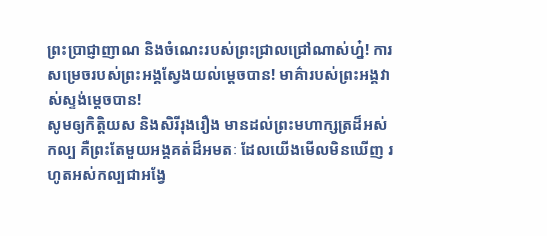ព្រះប្រាជ្ញាញាណ និងចំណេះរបស់ព្រះជ្រាលជ្រៅណាស់ហ្ន៎! ការសម្រេចរបស់ព្រះអង្គស្វែងយល់ម្ដេចបាន! មាគ៌ារបស់ព្រះអង្គវាស់ស្ទង់ម្ដេចបាន!
សូមឲ្យកិត្តិយស និងសិរីរុងរឿង មានដល់ព្រះមហាក្សត្រដ៏អស់កល្ប គឺព្រះតែមួយអង្គគត់ដ៏អមតៈ ដែលយើងមើលមិនឃើញ រហូតអស់កល្បជាអង្វែ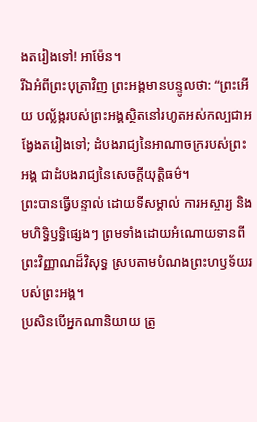ងតរៀងទៅ! អាម៉ែន។
រីឯអំពីព្រះបុត្រាវិញ ព្រះអង្គមានបន្ទូលថា: “ព្រះអើយ បល្ល័ង្ករបស់ព្រះអង្គស្ថិតនៅរហូតអស់កល្បជាអង្វែងតរៀងទៅ; ដំបងរាជ្យនៃអាណាចក្ររបស់ព្រះអង្គ ជាដំបងរាជ្យនៃសេចក្ដីយុត្តិធម៌។
ព្រះបានធ្វើបន្ទាល់ ដោយទីសម្គាល់ ការអស្ចារ្យ និងមហិទ្ធិឫទ្ធិផ្សេងៗ ព្រមទាំងដោយអំណោយទានពីព្រះវិញ្ញាណដ៏វិសុទ្ធ ស្របតាមបំណងព្រះហឫទ័យរបស់ព្រះអង្គ។
ប្រសិនបើអ្នកណានិយាយ ត្រូ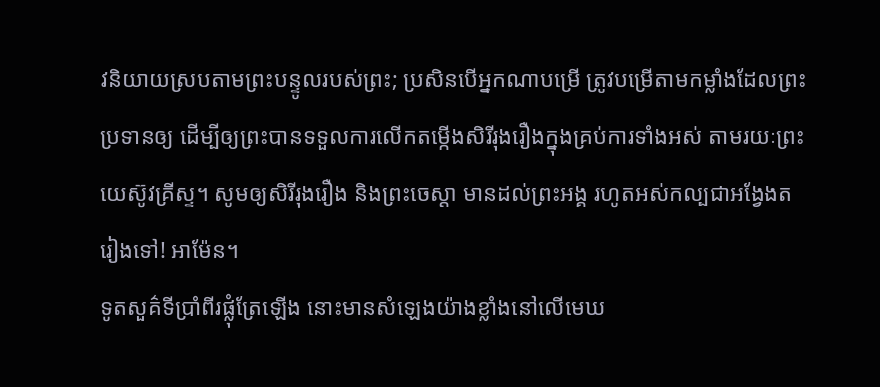វនិយាយស្របតាមព្រះបន្ទូលរបស់ព្រះ; ប្រសិនបើអ្នកណាបម្រើ ត្រូវបម្រើតាមកម្លាំងដែលព្រះប្រទានឲ្យ ដើម្បីឲ្យព្រះបានទទួលការលើកតម្កើងសិរីរុងរឿងក្នុងគ្រប់ការទាំងអស់ តាមរយៈព្រះយេស៊ូវគ្រីស្ទ។ សូមឲ្យសិរីរុងរឿង និងព្រះចេស្ដា មានដល់ព្រះអង្គ រហូតអស់កល្បជាអង្វែងតរៀងទៅ! អាម៉ែន។
ទូតសួគ៌ទីប្រាំពីរផ្លុំត្រែឡើង នោះមានសំឡេងយ៉ាងខ្លាំងនៅលើមេឃ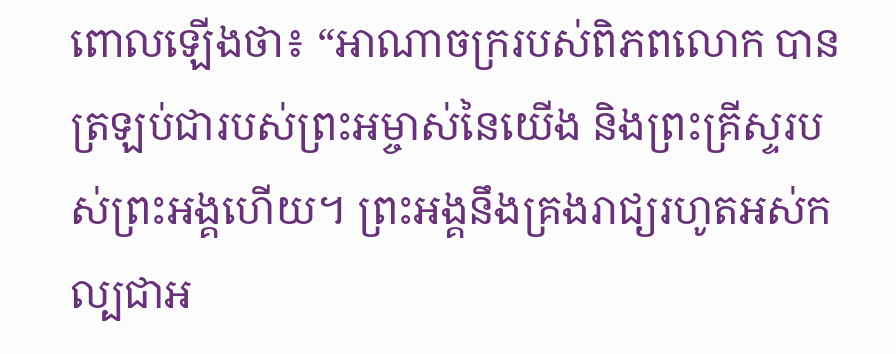ពោលឡើងថា៖ “អាណាចក្ររបស់ពិភពលោក បានត្រឡប់ជារបស់ព្រះអម្ចាស់នៃយើង និងព្រះគ្រីស្ទរបស់ព្រះអង្គហើយ។ ព្រះអង្គនឹងគ្រងរាជ្យរហូតអស់កល្បជាអ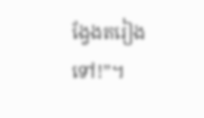ង្វែងតរៀងទៅ!”។